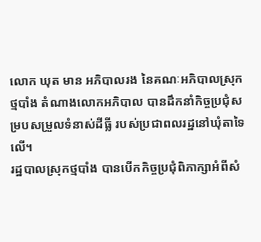លោក ឃុត មាន អភិបាលរង នៃគណៈអភិបាលស្រុកថ្មបាំង តំណាងលោកអភិបាល បានដឹកនាំកិច្ចប្រជុំសម្របសម្រួលទំនាស់ដីធ្លី របស់ប្រជាពលរដ្ឋនៅឃុំតាទៃលេី។
រដ្ឋបាលស្រុកថ្មបាំង បានបើកកិច្ចប្រជុំពិភាក្សាអំពីសំ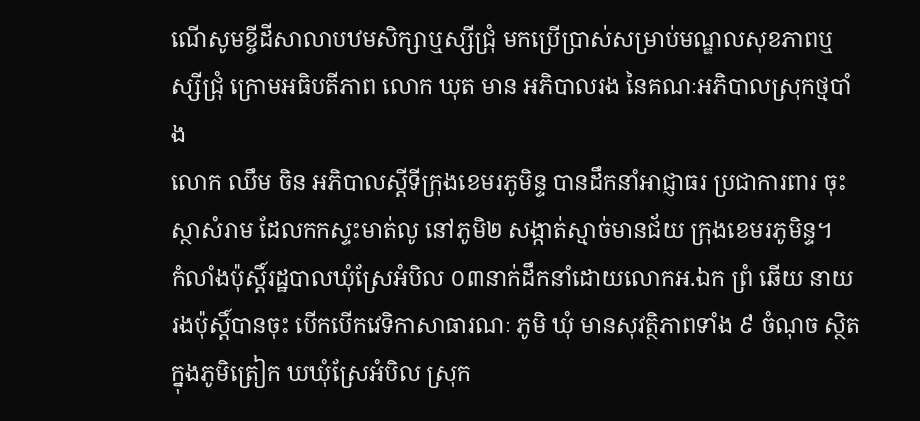ណើសូមខ្ចីដីសាលាបឋមសិក្សាឬស្សីជ្រុំ មកប្រើប្រាស់សម្រាប់មណ្ឌលសុខភាពឬស្សីជ្រុំ ក្រោមអធិបតីភាព លោក ឃុត មាន អភិបាលរង នៃគណៈអភិបាលស្រុកថ្មបាំង
លោក ឈឹម ចិន អភិបាលស្តីទីក្រុងខេមរភូមិន្ទ បានដឹកនាំអាជ្ញាធរ ប្រជាការពារ ចុះស្ថាសំរាម ដែលកកស្ទះមាត់លូ នៅភូមិ២ សង្កាត់ស្មាច់មានជ័យ ក្រុងខេមរភូមិន្ទ។
កំលាំងប៉ុស្តិ៍រដ្ឋបាលឃុំស្រែអំបិល ០៣នាក់ដឹកនាំដោយលោកអ.ឯក ព្រំ ឆើយ នាយរងប៉ុស្តិ៍បានចុះ បើកបើកវេទិកាសាធារណៈ ភូមិ ឃុំ មានសុវត្ថិភាពទាំង ៩ ចំណុច ស្ថិតក្នុងភូមិត្រៀក ឃឃុំស្រែអំបិល ស្រុក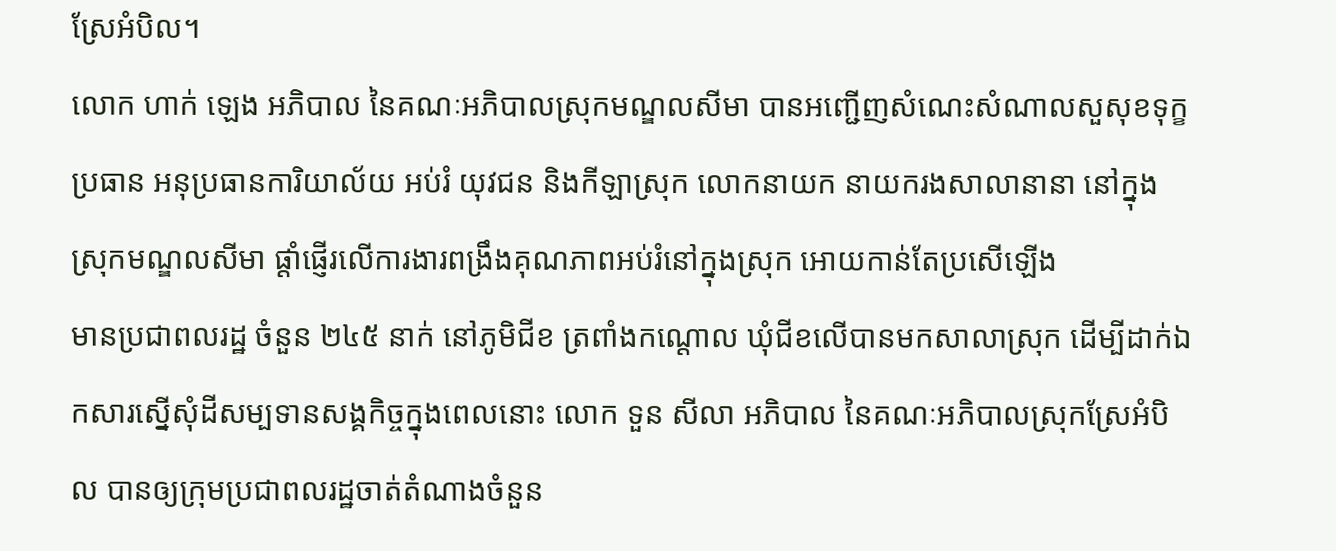ស្រែអំបិល។
លោក ហាក់ ឡេង អភិបាល នៃគណៈអភិបាលស្រុកមណ្ឌលសីមា បានអញ្ជើញសំណេះសំណាលសួសុខទុក្ខប្រធាន អនុប្រធានការិយាល័យ អប់រំ យុវជន និងកីឡាស្រុក លោកនាយក នាយករងសាលានានា នៅក្នុងស្រុកមណ្ឌលសីមា ផ្ដាំផ្ញើរលើការងារពង្រឹងគុណភាពអប់រំនៅក្នុងស្រុក អោយកាន់តែប្រសើឡើង
មានប្រជាពលរដ្ឋ ចំនួន ២៤៥ នាក់ នៅភូមិជីខ ត្រពាំងកណ្តោល ឃុំជីខលើបានមកសាលាស្រុក ដើម្បីដាក់ឯកសារស្នើសុំដីសម្បទានសង្គកិច្ចក្នុងពេលនោះ លោក ទួន សីលា អភិបាល នៃគណៈអភិបាលស្រុកស្រែអំបិល បានឲ្យក្រុមប្រជាពលរដ្ឋចាត់តំណាងចំនួន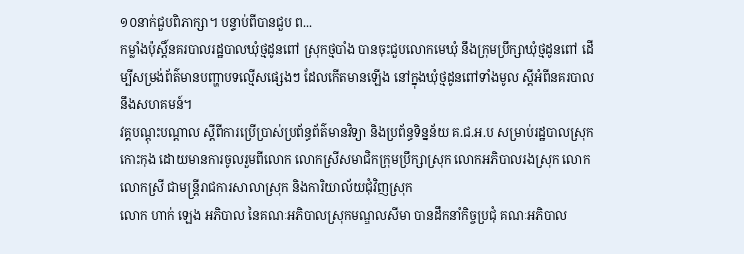១០នាក់ជួបពិភាក្សា។ បន្ទាប់ពីបានជួប ព...
កម្លាំងប៉ុសិ៍្តនគរបាលរដ្ឋបាលឃំុថ្មដូនពៅ ស្រុកថ្មបាំង បានចុះជួបលោកមេឃំុ នឹងក្រុមប្រឹក្សាឃំុថ្មដូនពៅ ដើម្បីសម្រង់ព័ត៌មានបញ្ហាបទល្មើសផ្សេងៗ ដែលកើតមានឡើង នៅក្នុងឃំុថ្មដូនពៅទាំងមូល ស្តីអំពីនគរបាល នឹងសហគមន៍។
វគ្គបណ្តុះបណ្តាល ស្តីពីការប្រើប្រាស់ប្រព័ន្ធព័ត៌មានវិទ្យា និងប្រព័ន្ធទិន្នន័យ គ.ជ.អ.ប សម្រាប់រដ្ឋបាលស្រុកកោះកុង ដោយមានការចូលរួមពីលោក លោកស្រីសមាជិកក្រុមប្រឹក្សាស្រុក លោកអភិបាលរងស្រុក លោក លោកស្រី ជាមន្ត្រីរាជការសាលាស្រុក និងការិយាល័យជុំវិញស្រុក
លោក ហាក់ ឡេង អភិបាល នៃគណៈអភិបាលស្រុកមណ្ឌលសីមា បានដឹកនាំកិច្ចប្រជុំ គណៈអភិបាល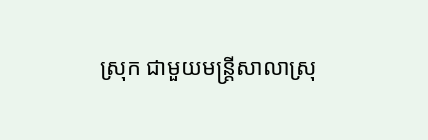ស្រុក ជាមួយមន្រ្តីសាលាស្រុ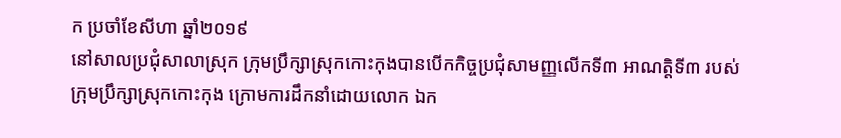ក ប្រចាំខែសីហា ឆ្នាំ២០១៩
នៅសាលប្រជុំសាលាស្រុក ក្រុមប្រឹក្សាស្រុកកោះកុងបានបើកកិច្ចប្រជុំសាមញ្ញលើកទី៣ អាណត្តិទី៣ របស់ក្រុមប្រឹក្សាស្រុកកោះកុង ក្រោមការដឹកនាំដោយលោក ឯក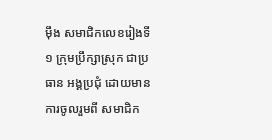ម៉ឹង សមាជិកលេខរៀងទី១ ក្រុមប្រឹក្សាស្រុក ជាប្រធាន អង្គប្រជុំ ដោយមានការចូលរួមពី សមាជិក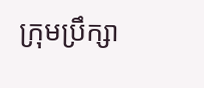ក្រុមប្រឹក្សា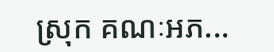ស្រុក គណៈអភ...